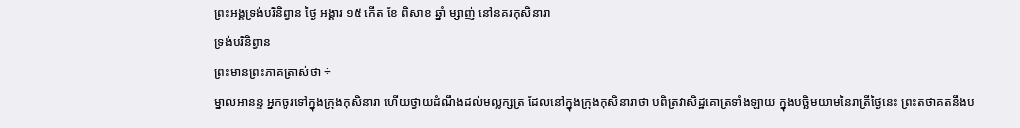ព្រះអង្គទ្រង់បរិនិព្វាន ថ្ងៃ អង្គារ ១៥ កើត ខែ ពិសាខ ឆ្នាំ ម្សាញ់ នៅនគរកុសិនារា
ទ្រង់បរិនិព្វាន
ព្រះមានព្រះភាគត្រាស់ថា ÷
ម្នាលអានន្ទ អ្នកចូរទៅក្នុងក្រុងកុសិនារា ហើយថ្វាយដំណឹងដល់មល្លក្សត្រ ដែលនៅក្នុងក្រុងកុសិនារាថា បពិត្រវាសិដ្ឋគោត្រទាំងឡាយ ក្នុងបច្ឆិមយាមនៃរាត្រីថ្ងៃនេះ ព្រះតថាគតនឹងប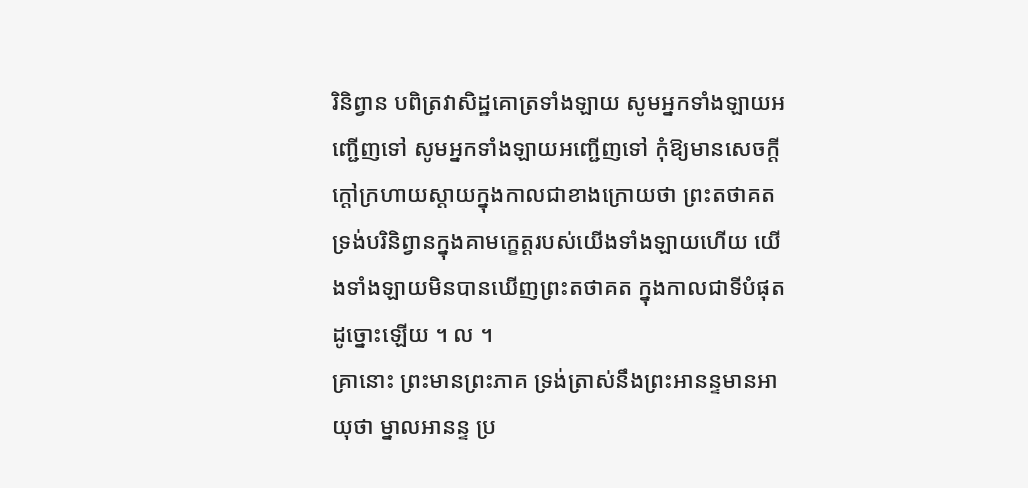រិនិព្វាន បពិត្រវាសិដ្ឋគោត្រទាំងឡាយ សូមអ្នកទាំងឡាយអញ្ជើញទៅ សូមអ្នកទាំងឡាយអញ្ជើញទៅ កុំឱ្យមានសេចក្ដីក្ដៅក្រហាយស្ដាយក្នុងកាលជាខាងក្រោយថា ព្រះតថាគតទ្រង់បរិនិព្វានក្នុងគាមក្ខេត្តរបស់យើងទាំងឡាយហើយ យើងទាំងឡាយមិនបានឃើញព្រះតថាគត ក្នុងកាលជាទីបំផុតដូច្នោះឡើយ ។ ល ។
គ្រានោះ ព្រះមានព្រះភាគ ទ្រង់ត្រាស់នឹងព្រះអានន្ទមានអាយុថា ម្នាលអានន្ទ ប្រ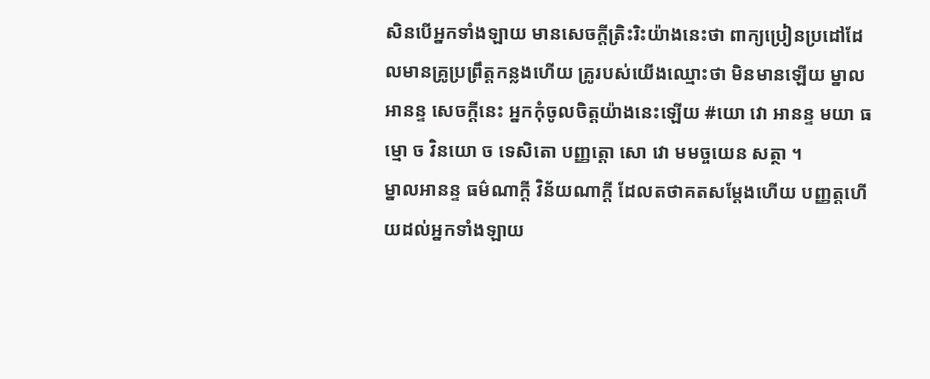សិនបើអ្នកទាំងឡាយ មានសេចក្ដីត្រិះរិះយ៉ាងនេះថា ពាក្យប្រៀនប្រដៅដែលមានគ្រូប្រព្រឹត្តកន្លងហើយ គ្រូរបស់យើងឈ្មោះថា មិនមានឡើយ ម្នាលអានន្ទ សេចក្ដីនេះ អ្នកកុំចូលចិត្តយ៉ាងនេះឡើយ #យោ វោ អានន្ទ មយា ធម្មោ ច វិនយោ ច ទេសិតោ បញ្ញត្តោ សោ វោ មមច្ចយេន សត្ថា ។
ម្នាលអានន្ទ ធម៌ណាក្ដី វិន័យណាក្ដី ដែលតថាគតសម្ដែងហើយ បញ្ញត្តហើយដល់អ្នកទាំងឡាយ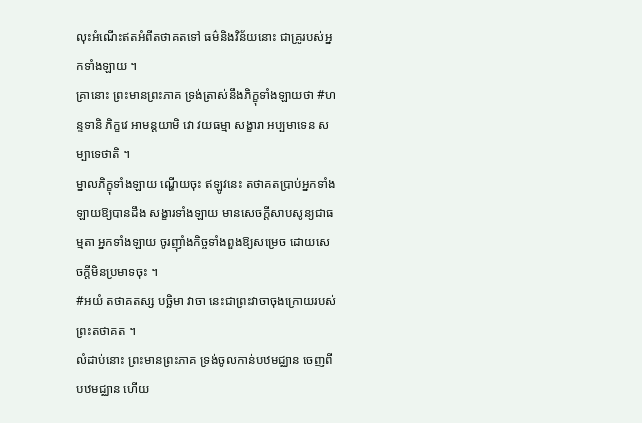លុះអំណើះឥតអំពីតថាគតទៅ ធម៌និងវិន័យនោះ ជាគ្រូរបស់អ្នកទាំងឡាយ ។
គ្រានោះ ព្រះមានព្រះភាគ ទ្រង់ត្រាស់នឹងភិក្ខុទាំងឡាយថា #ហន្ទទានិ ភិក្ខវេ អាមន្តយាមិ វោ វយធម្មា សង្ខារា អប្បមាទេន សម្បាទេថាតិ ។
ម្នាលភិក្ខុទាំងឡាយ ណ្ហើយចុះ ឥឡូវនេះ តថាគតប្រាប់អ្នកទាំងឡាយឱ្យបានដឹង សង្ខារទាំងឡាយ មានសេចក្ដីសាបសូន្យជាធម្មតា អ្នកទាំងឡាយ ចូរញ៉ាំងកិច្ចទាំងពួងឱ្យសម្រេច ដោយសេចក្ដីមិនប្រមាទចុះ ។
#អយំ តថាគតស្ស បច្ឆិមា វាចា នេះជាព្រះវាចាចុងក្រោយរបស់ព្រះតថាគត ។
លំដាប់នោះ ព្រះមានព្រះភាគ ទ្រង់ចូលកាន់បឋមជ្ឈាន ចេញពីបឋមជ្ឈាន ហើយ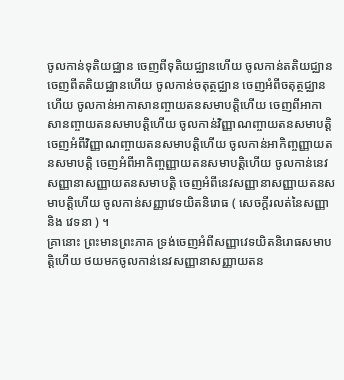ចូលកាន់ទុតិយជ្ឈាន ចេញពីទុតិយជ្ឈានហើយ ចូលកាន់តតិយជ្ឈាន ចេញពីតតិយជ្ឈានហើយ ចូលកាន់ចតុត្ថជ្ឈាន ចេញអំពីចតុត្ថជ្ឈានហើយ ចូលកាន់អាកាសានញ្ចាយតនសមាបត្តិហើយ ចេញពីអាកាសានញ្ចាយតនសមាបត្តិហើយ ចូលកាន់វិញ្ញាណញ្ចាយតនសមាបត្តិ ចេញអំពីវិញ្ញាណញ្ចាយតនសមាបត្តិហើយ ចូលកាន់អាកិញ្ចញ្ញាយតនសមាបត្តិ ចេញអំពីអាកិញ្ចញ្ញាយតនសមាបត្តិហើយ ចូលកាន់នេវសញ្ញានាសញ្ញាយតនសមាបត្តិ ចេញអំពីនេវសញ្ញានាសញ្ញាយតនសមាបត្តិហើយ ចូលកាន់សញ្ញាវេទយិតនិរោធ ( សេចក្ដីរលត់នៃសញ្ញា និង វេទនា ) ។
គ្រានោះ ព្រះមានព្រះភាគ ទ្រង់ចេញអំពីសញ្ញាវេទយិតនិរោធសមាបត្តិហើយ ថយមកចូលកាន់នេវសញ្ញានាសញ្ញាយតន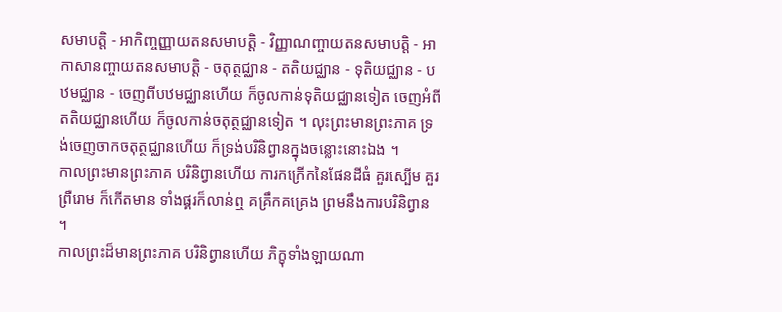សមាបត្តិ - អាកិញ្ចញ្ញាយតនសមាបត្តិ - វិញ្ញាណញ្ចាយតនសមាបត្តិ - អាកាសានញ្ចាយតនសមាបត្តិ - ចតុត្ថជ្ឈាន - តតិយជ្ឈាន - ទុតិយជ្ឈាន - បឋមជ្ឈាន - ចេញពីបឋមជ្ឈានហើយ ក៏ចូលកាន់ទុតិយជ្ឈានទៀត ចេញអំពីតតិយជ្ឈានហើយ ក៏ចូលកាន់ចតុត្ថជ្ឈានទៀត ។ លុះព្រះមានព្រះភាគ ទ្រង់ចេញចាកចតុត្ថជ្ឈានហើយ ក៏ទ្រង់បរិនិព្វានក្នុងចន្លោះនោះឯង ។
កាលព្រះមានព្រះភាគ បរិនិព្វានហើយ ការកក្រើកនៃផែនដីធំ គួរស្បើម គួរព្រឺរោម ក៏កើតមាន ទាំងផ្គរក៏លាន់ឮ គគ្រឹកគគ្រេង ព្រមនឹងការបរិនិព្វាន ។
កាលព្រះដ៏មានព្រះភាគ បរិនិព្វានហើយ ភិក្ខុទាំងឡាយណា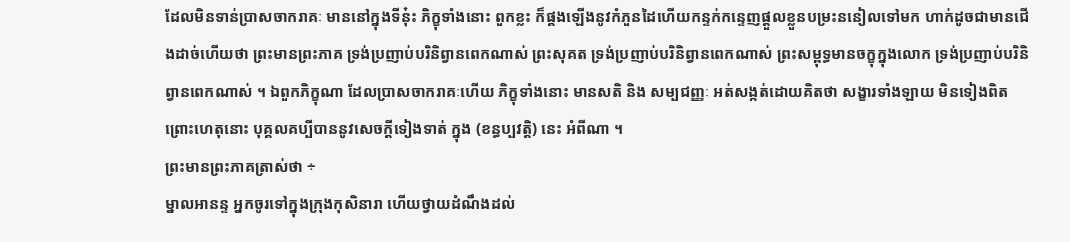ដែលមិនទាន់ប្រាសចាករាគៈ មាននៅក្នុងទីនុ៎ះ ភិក្ខុទាំងនោះ ពួកខ្លះ ក៏ផ្គងឡើងនូវកំភួនដៃហើយកន្ទក់កន្ទេញផ្ដួលខ្លួនបម្រះននៀលទៅមក ហាក់ដូចជាមានជើងដាច់ហើយថា ព្រះមានព្រះភាគ ទ្រង់ប្រញាប់បរិនិព្វានពេកណាស់ ព្រះសុគត ទ្រង់ប្រញាប់បរិនិព្វានពេកណាស់ ព្រះសម្ពុទ្ធមានចក្ខុក្នុងលោក ទ្រង់ប្រញាប់បរិនិព្វានពេកណាស់ ។ ឯពួកភិក្ខុណា ដែលប្រាសចាករាគៈហើយ ភិក្ខុទាំងនោះ មានសតិ និង សម្បជញ្ញៈ អត់សង្កត់ដោយគិតថា សង្ខារទាំងឡាយ មិនទៀងពិត ព្រោះហេតុនោះ បុគ្គលគប្បីបាននូវសេចក្ដីទៀងទាត់ ក្នុង (ខន្ធប្បវត្តិ) នេះ អំពីណា ។
ព្រះមានព្រះភាគត្រាស់ថា ÷
ម្នាលអានន្ទ អ្នកចូរទៅក្នុងក្រុងកុសិនារា ហើយថ្វាយដំណឹងដល់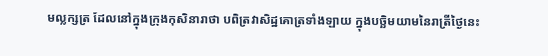មល្លក្សត្រ ដែលនៅក្នុងក្រុងកុសិនារាថា បពិត្រវាសិដ្ឋគោត្រទាំងឡាយ ក្នុងបច្ឆិមយាមនៃរាត្រីថ្ងៃនេះ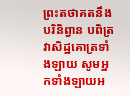ព្រះតថាគតនឹងបរិនិព្វាន បពិត្រវាសិដ្ឋគោត្រទាំងឡាយ សូមអ្នកទាំងឡាយអ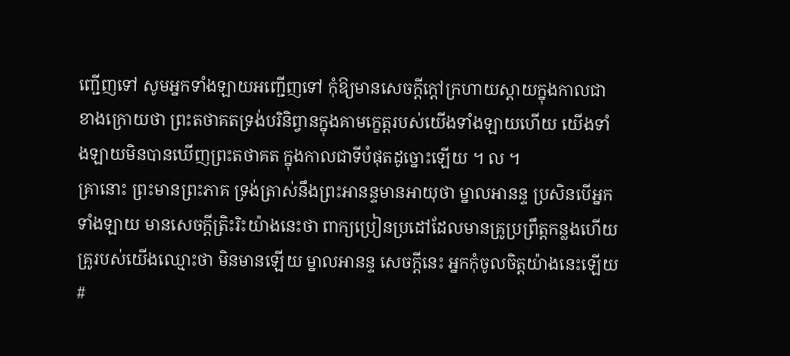ញ្ជើញទៅ សូមអ្នកទាំងឡាយអញ្ជើញទៅ កុំឱ្យមានសេចក្ដីក្ដៅក្រហាយស្ដាយក្នុងកាលជាខាងក្រោយថា ព្រះតថាគតទ្រង់បរិនិព្វានក្នុងគាមក្ខេត្តរបស់យើងទាំងឡាយហើយ យើងទាំងឡាយមិនបានឃើញព្រះតថាគត ក្នុងកាលជាទីបំផុតដូច្នោះឡើយ ។ ល ។
គ្រានោះ ព្រះមានព្រះភាគ ទ្រង់ត្រាស់នឹងព្រះអានន្ទមានអាយុថា ម្នាលអានន្ទ ប្រសិនបើអ្នកទាំងឡាយ មានសេចក្ដីត្រិះរិះយ៉ាងនេះថា ពាក្យប្រៀនប្រដៅដែលមានគ្រូប្រព្រឹត្តកន្លងហើយ គ្រូរបស់យើងឈ្មោះថា មិនមានឡើយ ម្នាលអានន្ទ សេចក្ដីនេះ អ្នកកុំចូលចិត្តយ៉ាងនេះឡើយ #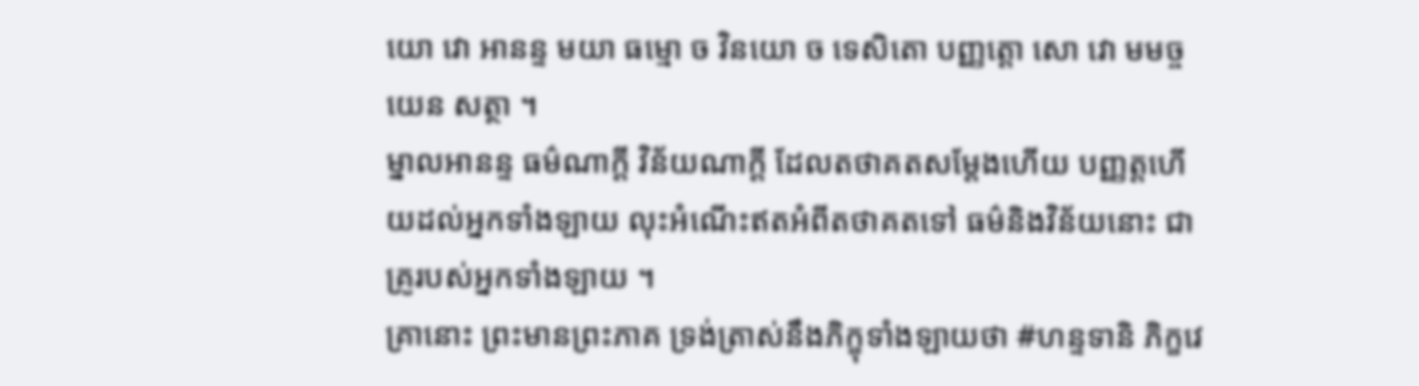យោ វោ អានន្ទ មយា ធម្មោ ច វិនយោ ច ទេសិតោ បញ្ញត្តោ សោ វោ មមច្ចយេន សត្ថា ។
ម្នាលអានន្ទ ធម៌ណាក្ដី វិន័យណាក្ដី ដែលតថាគតសម្ដែងហើយ បញ្ញត្តហើយដល់អ្នកទាំងឡាយ លុះអំណើះឥតអំពីតថាគតទៅ ធម៌និងវិន័យនោះ ជាគ្រូរបស់អ្នកទាំងឡាយ ។
គ្រានោះ ព្រះមានព្រះភាគ ទ្រង់ត្រាស់នឹងភិក្ខុទាំងឡាយថា #ហន្ទទានិ ភិក្ខវេ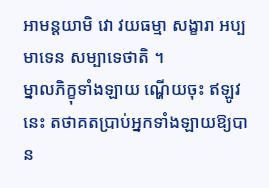អាមន្តយាមិ វោ វយធម្មា សង្ខារា អប្បមាទេន សម្បាទេថាតិ ។
ម្នាលភិក្ខុទាំងឡាយ ណ្ហើយចុះ ឥឡូវនេះ តថាគតប្រាប់អ្នកទាំងឡាយឱ្យបាន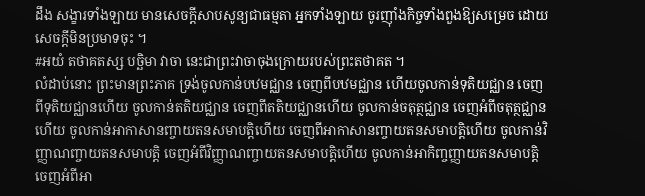ដឹង សង្ខារទាំងឡាយ មានសេចក្ដីសាបសូន្យជាធម្មតា អ្នកទាំងឡាយ ចូរញ៉ាំងកិច្ចទាំងពួងឱ្យសម្រេច ដោយសេចក្ដីមិនប្រមាទចុះ ។
#អយំ តថាគតស្ស បច្ឆិមា វាចា នេះជាព្រះវាចាចុងក្រោយរបស់ព្រះតថាគត ។
លំដាប់នោះ ព្រះមានព្រះភាគ ទ្រង់ចូលកាន់បឋមជ្ឈាន ចេញពីបឋមជ្ឈាន ហើយចូលកាន់ទុតិយជ្ឈាន ចេញពីទុតិយជ្ឈានហើយ ចូលកាន់តតិយជ្ឈាន ចេញពីតតិយជ្ឈានហើយ ចូលកាន់ចតុត្ថជ្ឈាន ចេញអំពីចតុត្ថជ្ឈានហើយ ចូលកាន់អាកាសានញ្ចាយតនសមាបត្តិហើយ ចេញពីអាកាសានញ្ចាយតនសមាបត្តិហើយ ចូលកាន់វិញ្ញាណញ្ចាយតនសមាបត្តិ ចេញអំពីវិញ្ញាណញ្ចាយតនសមាបត្តិហើយ ចូលកាន់អាកិញ្ចញ្ញាយតនសមាបត្តិ ចេញអំពីអា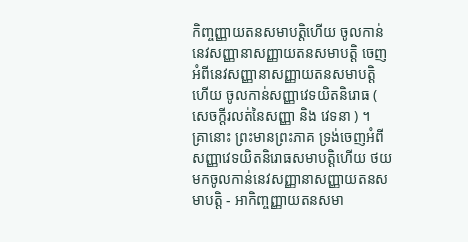កិញ្ចញ្ញាយតនសមាបត្តិហើយ ចូលកាន់នេវសញ្ញានាសញ្ញាយតនសមាបត្តិ ចេញអំពីនេវសញ្ញានាសញ្ញាយតនសមាបត្តិហើយ ចូលកាន់សញ្ញាវេទយិតនិរោធ ( សេចក្ដីរលត់នៃសញ្ញា និង វេទនា ) ។
គ្រានោះ ព្រះមានព្រះភាគ ទ្រង់ចេញអំពីសញ្ញាវេទយិតនិរោធសមាបត្តិហើយ ថយមកចូលកាន់នេវសញ្ញានាសញ្ញាយតនសមាបត្តិ - អាកិញ្ចញ្ញាយតនសមា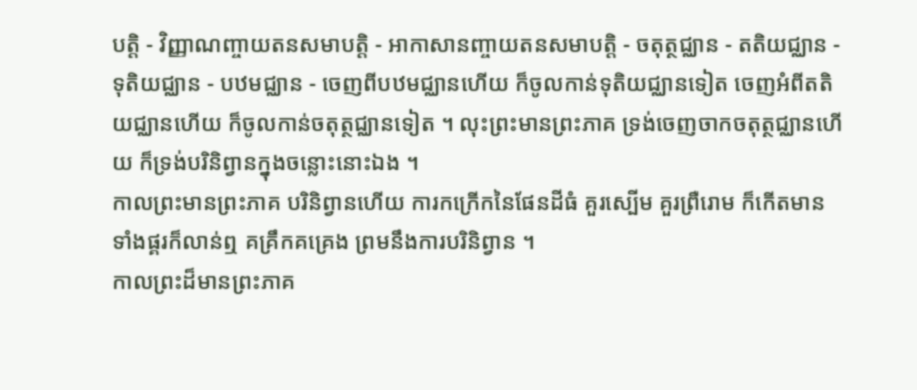បត្តិ - វិញ្ញាណញ្ចាយតនសមាបត្តិ - អាកាសានញ្ចាយតនសមាបត្តិ - ចតុត្ថជ្ឈាន - តតិយជ្ឈាន - ទុតិយជ្ឈាន - បឋមជ្ឈាន - ចេញពីបឋមជ្ឈានហើយ ក៏ចូលកាន់ទុតិយជ្ឈានទៀត ចេញអំពីតតិយជ្ឈានហើយ ក៏ចូលកាន់ចតុត្ថជ្ឈានទៀត ។ លុះព្រះមានព្រះភាគ ទ្រង់ចេញចាកចតុត្ថជ្ឈានហើយ ក៏ទ្រង់បរិនិព្វានក្នុងចន្លោះនោះឯង ។
កាលព្រះមានព្រះភាគ បរិនិព្វានហើយ ការកក្រើកនៃផែនដីធំ គួរស្បើម គួរព្រឺរោម ក៏កើតមាន ទាំងផ្គរក៏លាន់ឮ គគ្រឹកគគ្រេង ព្រមនឹងការបរិនិព្វាន ។
កាលព្រះដ៏មានព្រះភាគ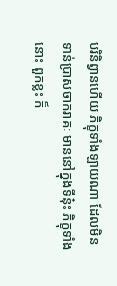បរិនិព្វានហើយ ភិក្ខុទាំងឡាយណា ដែលមិនទាន់ប្រាសចាករាគៈ មាននៅក្នុងទីនុ៎ះ ភិក្ខុទាំងនោះ ពួកខ្លះ ក៏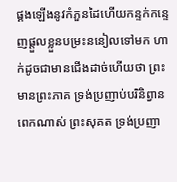ផ្គងឡើងនូវកំភួនដៃហើយកន្ទក់កន្ទេញផ្ដួលខ្លួនបម្រះននៀលទៅមក ហាក់ដូចជាមានជើងដាច់ហើយថា ព្រះមានព្រះភាគ ទ្រង់ប្រញាប់បរិនិព្វានពេកណាស់ ព្រះសុគត ទ្រង់ប្រញា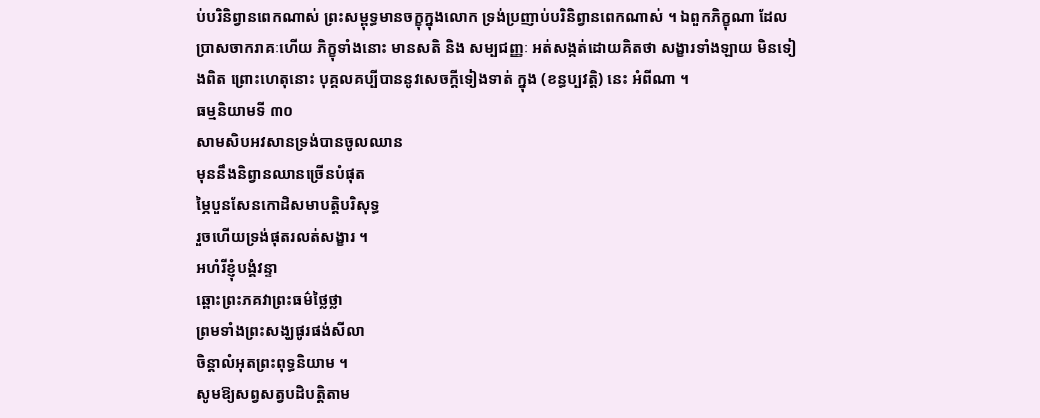ប់បរិនិព្វានពេកណាស់ ព្រះសម្ពុទ្ធមានចក្ខុក្នុងលោក ទ្រង់ប្រញាប់បរិនិព្វានពេកណាស់ ។ ឯពួកភិក្ខុណា ដែលប្រាសចាករាគៈហើយ ភិក្ខុទាំងនោះ មានសតិ និង សម្បជញ្ញៈ អត់សង្កត់ដោយគិតថា សង្ខារទាំងឡាយ មិនទៀងពិត ព្រោះហេតុនោះ បុគ្គលគប្បីបាននូវសេចក្ដីទៀងទាត់ ក្នុង (ខន្ធប្បវត្តិ) នេះ អំពីណា ។
ធម្មនិយាមទី ៣០
សាមសិបអវសានទ្រង់បានចូលឈាន
មុននឹងនិព្វានឈានច្រើនបំផុត
ម្ភៃបួនសែនកោដិសមាបត្តិបរិសុទ្ធ
រួចហើយទ្រង់ផុតរលត់សង្ខារ ។
អហំរីខ្ញុំបង្គំវន្ទា
ឆ្ពោះព្រះភគវាព្រះធម៌ថ្លៃថ្លា
ព្រមទាំងព្រះសង្ឃផូរផង់សីលា
ចិន្តាលំអុតព្រះពុទ្ធនិយាម ។
សូមឱ្យសព្វសត្វបដិបត្តិតាម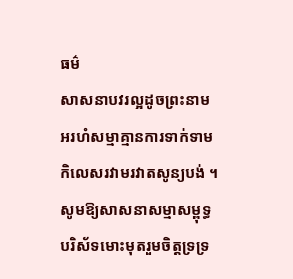ធម៌
សាសនាបវរល្អដូចព្រះនាម
អរហំសម្មាគ្មានការទាក់ទាម
កិលេសរវាមរវាតសូន្យបង់ ។
សូមឱ្យសាសនាសម្មាសម្ពុទ្ធ
បរិស័ទមោះមុតរួមចិត្តទ្រទ្រ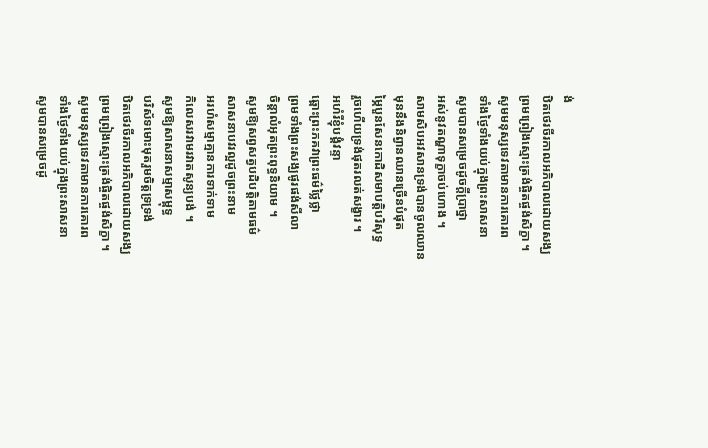ង់
ឋិតថេរចីរកាលអភិបាលដោយសង្ឃ
ព្រមព្រៀងស្មោះត្រង់ផ្ចិតផ្ចង់សិក្ខា ។
សូមមនុស្សទេវតាមានការគោរព
ទាំងថ្ងៃទាំងយប់ក្នុងព្រះសាសនា
សូមបានសម្រេចដូចក្ដីប្រាថ្នា
អស់នូវតណ្ហាទុក្ខាចប់ហោង ។
សាមសិបអវសានទ្រង់បានចូលឈាន
មុននឹងនិព្វានឈានច្រើនបំផុត
ម្ភៃបួនសែនកោដិសមាបត្តិបរិសុទ្ធ
រួចហើយទ្រង់ផុតរលត់សង្ខារ ។
អហំរីខ្ញុំបង្គំវន្ទា
ឆ្ពោះព្រះភគវាព្រះធម៌ថ្លៃថ្លា
ព្រមទាំងព្រះសង្ឃផូរផង់សីលា
ចិន្តាលំអុតព្រះពុទ្ធនិយាម ។
សូមឱ្យសព្វសត្វបដិបត្តិតាមធម៌
សាសនាបវរល្អដូចព្រះនាម
អរហំសម្មាគ្មានការទាក់ទាម
កិលេសរវាមរវាតសូន្យបង់ ។
សូមឱ្យសាសនាសម្មាសម្ពុទ្ធ
បរិស័ទមោះមុតរួមចិត្តទ្រទ្រង់
ឋិតថេរចីរកាលអភិបាលដោយសង្ឃ
ព្រមព្រៀងស្មោះត្រង់ផ្ចិតផ្ចង់សិក្ខា ។
សូមមនុស្សទេវតាមានការគោរព
ទាំងថ្ងៃទាំងយប់ក្នុងព្រះសាសនា
សូមបានសម្រេចដូ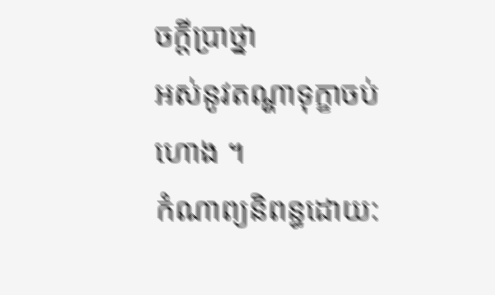ចក្ដីប្រាថ្នា
អស់នូវតណ្ហាទុក្ខាចប់ហោង ។
កំណាព្យនិពន្ធដោយ: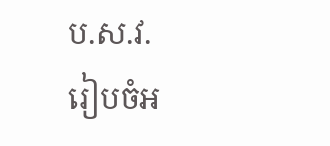ប.ស.វ.
រៀបចំអ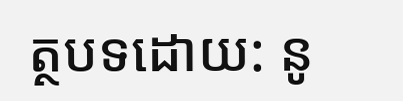ត្ថបទដោយ: នូ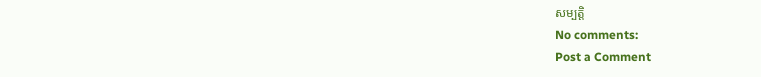សម្បត្តិ
No comments:
Post a Comment